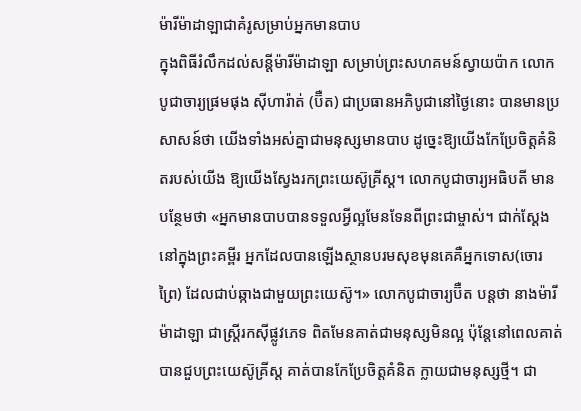ម៉ារីម៉ាដាឡាជាគំរូសម្រាប់អ្នកមានបាប
ក្នុងពិធីរំលឹកដល់សន្តីម៉ារីម៉ាដាឡា សម្រាប់ព្រះសហគមន៍ស្វាយប៉ាក លោកបូជាចារ្យផ្រមផុង ស៊ីហារ៉ាត់ (ប៊ឺត) ជាប្រធានអភិបូជានៅថ្ងៃនោះ បានមានប្រសាសន៍ថា យើងទាំងអស់គ្នាជាមនុស្សមានបាប ដូច្នេះឱ្យយើងកែប្រែចិត្តគំនិតរបស់យើង ឱ្យយើងស្វែងរកព្រះយេស៊ូគ្រីស្ត។ លោកបូជាចារ្យអធិបតី មានបន្ថែមថា «អ្នកមានបាបបានទទួលអ្វីល្អមែនទែនពីព្រះជាម្ចាស់។ ជាក់ស្តែងនៅក្នុងព្រះគម្ពីរ អ្នកដែលបានឡើងស្ថានបរមសុខមុនគេគឺអ្នកទោស(ចោរព្រៃ) ដែលជាប់ឆ្កាងជាមួយព្រះយេស៊ូ។» លោកបូជាចារ្យប៊ឺត បន្តថា នាងម៉ារីម៉ាដាឡា ជាស្ត្រីរកស៊ីផ្លូវភេទ ពិតមែនគាត់ជាមនុស្សមិនល្អ ប៉ុន្តែនៅពេលគាត់បានជួបព្រះយេស៊ូគ្រីស្ត គាត់បានកែប្រែចិត្តគំនិត ក្លាយជាមនុស្សថ្មី។ ជា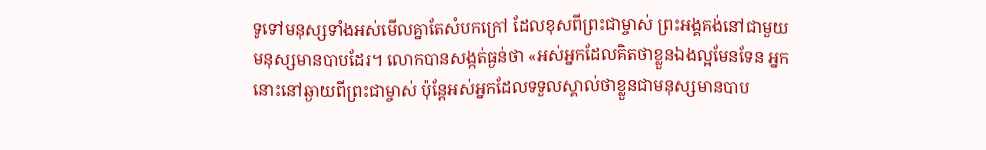ទូទៅមនុស្សទាំងអស់មើលគ្នាតែសំបកក្រៅ ដែលខុសពីព្រះជាម្ចាស់ ព្រះអង្គគង់នៅជាមួយមនុស្សមានបាបដែរ។ លោកបានសង្កត់ធ្ងន់ថា «អស់អ្នកដែលគិតថាខ្លួនឯងល្អមែនទែន អ្នកនោះនៅឆ្ងាយពីព្រះជាម្ចាស់ ប៉ុន្តែអស់អ្នកដែលទទួលស្គាល់ថាខ្លួនជាមនុស្សមានបាប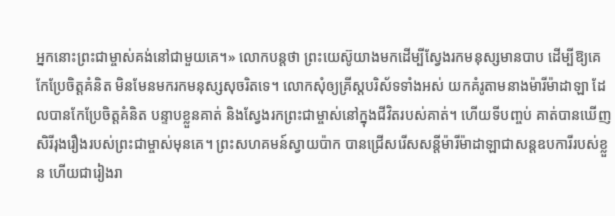អ្នកនោះព្រះជាម្ចាស់គង់នៅជាមួយគេ។» លោកបន្តថា ព្រះយេស៊ូយាងមកដើម្បីស្វែងរកមនុស្សមានបាប ដើម្បីឱ្យគេកែប្រែចិត្តគំនិត មិនមែនមករកមនុស្សសុចរិតទេ។ លោកសុំឲ្យគ្រីស្តបរិស័ទទាំងអស់ យកគំរូតាមនាងម៉ារីម៉ាដាឡា ដែលបានកែប្រែចិត្តគំនិត បន្ទាបខ្លួនគាត់ និងស្វែងរកព្រះជាម្ចាស់នៅក្នុងជីវិតរបស់គាត់។ ហើយទីបញ្ចប់ គាត់បានឃើញសិរីរុងរឿងរបស់ព្រះជាម្ចាស់មុនគេ។ ព្រះសហគមន៍ស្វាយប៉ាក បានជ្រើសរើសសន្តីម៉ារីម៉ាដាឡាជាសន្តឧបការីរបស់ខ្លួន ហើយជារៀងរា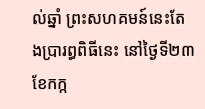ល់ឆ្នាំ ព្រះសហគមន៍នេះតែងប្រារព្ធពិធីនេះ នៅថ្ងៃទី២៣ ខែកក្ក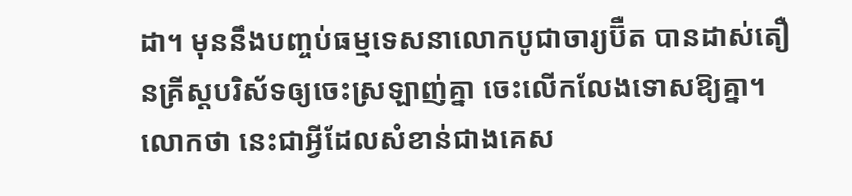ដា។ មុននឹងបញ្ចប់ធម្មទេសនាលោកបូជាចារ្យប៊ឺត បានដាស់តឿនគ្រីស្តបរិស័ទឲ្យចេះស្រឡាញ់គ្នា ចេះលើកលែងទោសឱ្យគ្នា។ លោកថា នេះជាអ្វីដែលសំខាន់ជាងគេស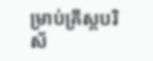ម្រាប់គ្រីស្តបរិស័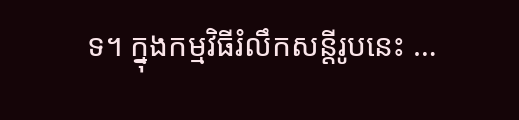ទ។ ក្នុងកម្មវិធីរំលឹកសន្តីរូបនេះ …